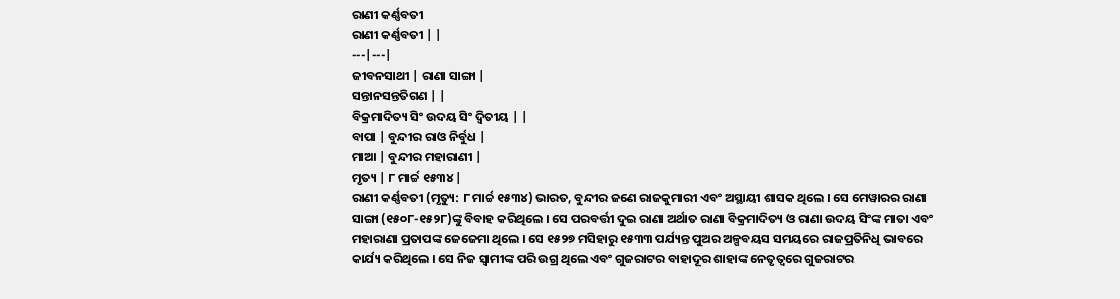ରାଣୀ କର୍ଣ୍ଣବତୀ
ରାଣୀ କର୍ଣ୍ଣବତୀ | |
---|---|
ଜୀବନସାଥୀ | ରାଣା ସାଙ୍ଗା |
ସନ୍ତାନସନ୍ତତିଗଣ | |
ବିକ୍ରମାଦିତ୍ୟ ସିଂ ଉଦୟ ସିଂ ଦ୍ୱିତୀୟ | |
ବାପା | ବୁନ୍ଦୀର ରାଓ ନିର୍ବୁଧ |
ମାଆ | ବୁନ୍ଦୀର ମହାରାଣୀ |
ମୃତ୍ୟ | ୮ ମାର୍ଚ୍ଚ ୧୫୩୪ |
ରାଣୀ କର୍ଣ୍ଣବତୀ (ମୃତ୍ୟୁ: ୮ ମାର୍ଚ୍ଚ ୧୫୩୪) ଭାରତ, ବୁନ୍ଦୀର ଜଣେ ରାଜକୁମାରୀ ଏବଂ ଅସ୍ଥାୟୀ ଶାସକ ଥିଲେ । ସେ ମେୱାରର ରାଣା ସାଙ୍ଗା (୧୫୦୮-୧୫୨୮)ଙ୍କୁ ବିବାହ କରିଥିଲେ । ସେ ପରବର୍ତ୍ତୀ ଦୁଇ ରାଣା ଅର୍ଥାତ ରାଣା ବିକ୍ରମାଦିତ୍ୟ ଓ ରାଣା ଉଦୟ ସିଂଙ୍କ ମାତା ଏବଂ ମହାରାଣା ପ୍ରତାପଙ୍କ ଜେଜେମା ଥିଲେ । ସେ ୧୫୨୭ ମସିହାରୁ ୧୫୩୩ ପର୍ଯ୍ୟନ୍ତ ପୁଅର ଅଳ୍ପବୟସ ସମୟରେ ରାଜପ୍ରତିନିଧି ଭାବରେ କାର୍ଯ୍ୟ କରିଥିଲେ । ସେ ନିଜ ସ୍ୱାମୀଙ୍କ ପରି ଉଗ୍ର ଥିଲେ ଏବଂ ଗୁଜରାଟର ବାହାଦୂର ଶାହାଙ୍କ ନେତୃତ୍ୱରେ ଗୁଜରାଟର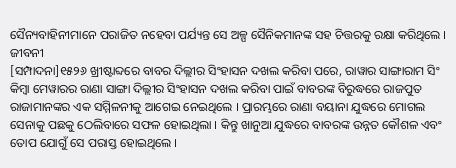ସୈନ୍ୟବାହିନୀମାନେ ପରାଜିତ ନହେବା ପର୍ଯ୍ୟନ୍ତ ସେ ଅଳ୍ପ ସୈନିକମାନଙ୍କ ସହ ଚିତ୍ତରକୁ ରକ୍ଷା କରିଥିଲେ ।
ଜୀବନୀ
[ସମ୍ପାଦନା]୧୫୨୬ ଖ୍ରୀଷ୍ଟାବ୍ଦରେ ବାବର ଦିଲ୍ଲୀର ସିଂହାସନ ଦଖଲ କରିବା ପରେ, ରାୱାର ସାଙ୍ଗାରାମ ସିଂ କିମ୍ବା ମେୱାରର ରାଣା ସାଙ୍ଗା ଦିଲ୍ଲୀର ସିଂହାସନ ଦଖଲ କରିବା ପାଇଁ ବାବରଙ୍କ ବିରୁଦ୍ଧରେ ରାଜପୁତ ରାଜାମାନଙ୍କର ଏକ ସମ୍ମିଳନୀକୁ ଆଗେଇ ନେଇଥିଲେ । ପ୍ରାରମ୍ଭରେ ରାଣା ବୟାନା ଯୁଦ୍ଧରେ ମୋଗଲ ସେନାକୁ ପଛକୁ ଠେଲିବାରେ ସଫଳ ହୋଇଥିଲା । କିନ୍ତୁ ଖାନୁଆ ଯୁଦ୍ଧରେ ବାବରଙ୍କ ଉନ୍ନତ କୌଶଳ ଏବଂ ତୋପ ଯୋଗୁଁ ସେ ପରାସ୍ତ ହୋଇଥିଲେ ।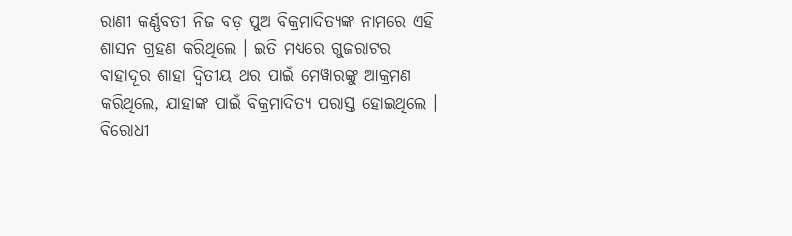ରାଣୀ କର୍ଣ୍ଣବତୀ ନିଜ ବଡ଼ ପୁଅ ବିକ୍ରମାଦିତ୍ୟଙ୍କ ନାମରେ ଏହି ଶାସନ ଗ୍ରହଣ କରିଥିଲେ । ଇତି ମଧ୍ୟରେ ଗୁଜରାଟର ବାହାଦୂର ଶାହା ଦ୍ୱିତୀୟ ଥର ପାଇଁ ମେୱାରଙ୍କୁ ଆକ୍ରମଣ କରିଥିଲେ, ଯାହାଙ୍କ ପାଇଁ ବିକ୍ରମାଦିତ୍ୟ ପରାସ୍ତ ହୋଇଥିଲେ ।
ବିରୋଧୀ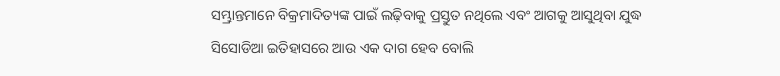ସମ୍ଭ୍ରାନ୍ତମାନେ ବିକ୍ରମାଦିତ୍ୟଙ୍କ ପାଇଁ ଲଢ଼ିବାକୁ ପ୍ରସ୍ତୁତ ନଥିଲେ ଏବଂ ଆଗକୁ ଆସୁଥିବା ଯୁଦ୍ଧ ସିସୋଡିଆ ଇତିହାସରେ ଆଉ ଏକ ଦାଗ ହେବ ବୋଲି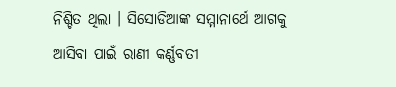ନିଶ୍ଚିତ ଥିଲା । ସିସୋଡିଆଙ୍କ ସମ୍ମାନାର୍ଥେ ଆଗକୁ ଆସିବା ପାଇଁ ରାଣୀ କର୍ଣ୍ଣବତୀ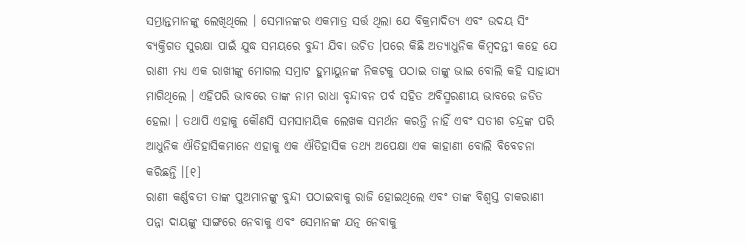ସମ୍ଭ୍ରାନ୍ତମାନଙ୍କୁ ଲେଖିଥିଲେ । ସେମାନଙ୍କର ଏକମାତ୍ର ସର୍ତ୍ତ ଥିଲା ଯେ ବିକ୍ରମାଦିତ୍ୟ ଏବଂ ଉଦୟ ସିଂ ବ୍ୟକ୍ତିଗତ ସୁରକ୍ଷା ପାଇଁ ଯୁଦ୍ଧ ସମୟରେ ବୁନ୍ଦୀ ଯିବା ଉଚିତ ।ପରେ କିଛି ଅତ୍ୟାଧୁନିକ କିମ୍ବଦନ୍ତୀ କହେ ଯେ ରାଣୀ ମଧ୍ୟ ଏକ ରାଖୀଙ୍କୁ ମୋଗଲ ସମ୍ରାଟ ହୁମାୟୁନଙ୍କ ନିକଟକୁ ପଠାଇ ତାଙ୍କୁ ଭାଇ ବୋଲି କହି ସାହାଯ୍ୟ ମାଗିଥିଲେ । ଏହିପରି ଭାବରେ ତାଙ୍କ ନାମ ରାଧା ବୃନ୍ଦାବନ ପର୍ବ ସହିତ ଅବିସ୍ମରଣୀୟ ଭାବରେ ଜଡିତ ହେଲା । ତଥାପି ଏହାକୁ କୌଣସି ସମସାମୟିକ ଲେଖକ ସମର୍ଥନ କରନ୍ତି ନାହିଁ ଏବଂ ସତୀଶ ଚନ୍ଦ୍ରଙ୍କ ପରି ଆଧୁନିକ ଐତିହାସିକମାନେ ଏହାକୁ ଏକ ଐତିହାସିକ ତଥ୍ୟ ଅପେକ୍ଷା ଏକ କାହାଣୀ ବୋଲି ବିବେଚନା କରିଛନ୍ତି ।[୧]
ରାଣୀ କର୍ଣ୍ଣବତୀ ତାଙ୍କ ପୁଅମାନଙ୍କୁ ବୁନ୍ଦୀ ପଠାଇବାକୁ ରାଜି ହୋଇଥିଲେ ଏବଂ ତାଙ୍କ ବିଶ୍ୱସ୍ତ ଚାକରାଣୀ ପନ୍ନା ଦାୟଙ୍କୁ ସାଙ୍ଗରେ ନେବାକୁ ଏବଂ ସେମାନଙ୍କ ଯତ୍ନ ନେବାକୁ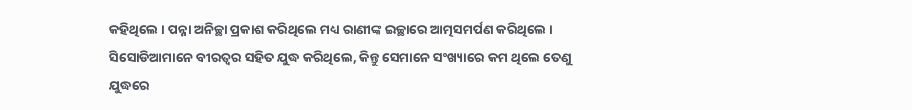କହିଥିଲେ । ପନ୍ନା ଅନିଚ୍ଛା ପ୍ରକାଶ କରିଥିଲେ ମଧ୍ୟ ରାଣୀଙ୍କ ଇଚ୍ଛାରେ ଆତ୍ମସମର୍ପଣ କରିଥିଲେ । ସିସୋଡିଆମାନେ ବୀରତ୍ୱର ସହିତ ଯୁଦ୍ଧ କରିଥିଲେ, କିନ୍ତୁ ସେମାନେ ସଂଖ୍ୟାରେ କମ ଥିଲେ ତେଣୁ ଯୁଦ୍ଧରେ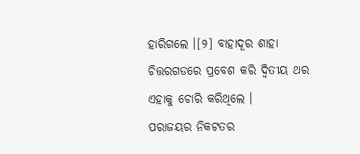ହାରିଗଲେ ।[୨] ବାହାଦୂର ଶାହା ଚିତ୍ତରଗଡରେ ପ୍ରବେଶ କରି ଦ୍ୱିତୀୟ ଥର ଏହାକୁ ଚୋରି କରିଥିଲେ ।
ପରାଜୟର ନିକଟତର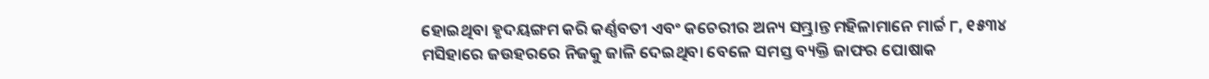ହୋଇଥିବା ହୃଦୟଙ୍ଗମ କରି କର୍ଣ୍ଣବତୀ ଏବଂ କଚେରୀର ଅନ୍ୟ ସମ୍ଭ୍ରାନ୍ତ ମହିଳାମାନେ ମାର୍ଚ୍ଚ ୮, ୧୫୩୪ ମସିହାରେ ଜଉହରରେ ନିଜକୁ ଜାଳି ଦେଇଥିବା ବେଳେ ସମସ୍ତ ବ୍ୟକ୍ତି ଜାଫର ପୋଷାକ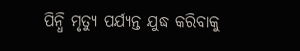ପିନ୍ଧି ମୃତ୍ୟୁ ପର୍ଯ୍ୟନ୍ତ ଯୁଦ୍ଧ କରିବାକୁ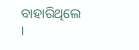ବାହାରିଥିଲେ ।